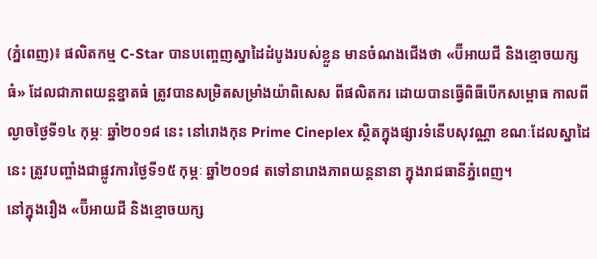(ភ្នំពេញ)៖ ផលិតកម្ម C-Star បានបញ្ចេញស្នាដៃដំបូងរបស់ខ្លួន មានចំណងជើងថា «ប៊ីអាយជី និងខ្មោចយក្សធំ» ដែលជាភាពយន្តខ្នាតធំ ត្រូវបានសម្រិតសម្រាំងយ៉ាពិសេស ពីផលិតករ ដោយបានធ្វើពិធីបើកសម្ពោធ កាលពីល្ងាចថ្ងៃទី១៤ កុម្ភៈ ឆ្នាំ២០១៨ នេះ នៅរោងកុន Prime Cineplex ស្ថិតក្នុងផ្សារទំនើបសុវណ្ណា ខណៈដែលស្នាដៃនេះ ត្រូវបញ្ចាំងជាផ្លូវការថ្ងៃទី១៥ កុម្ភៈ ឆ្នាំ២០១៨ តទៅនារោងភាពយន្តនានា ក្នុងរាជធានីភ្នំពេញ។
នៅក្នុងរឿង «ប៊ីអាយជី និងខ្មោចយក្ស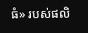ធំ» របស់ផលិ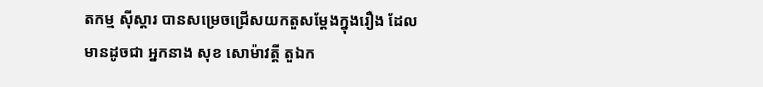តកម្ម ស៊ីស្តារ បានសម្រេចជ្រើសយកតួសម្តែងក្នុងរឿង ដែលមានដូចជា អ្នកនាង សុខ សោម៉ាវត្តី តួឯក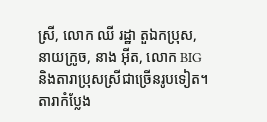ស្រី, លោក ឈី រដ្ឋា តួឯកប្រុស, នាយក្រូច, នាង អ៊ីត, លោក BIG និងតារាប្រុសស្រីជាច្រើនរូបទៀត។
តារាកំប្លែង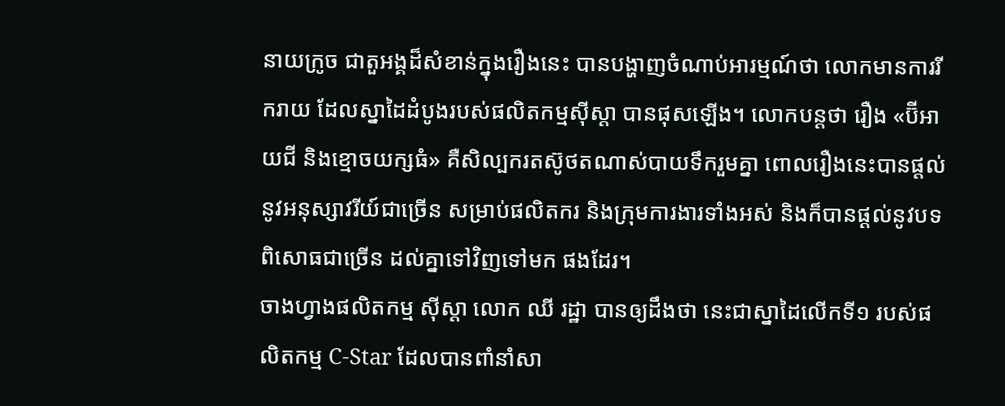នាយក្រូច ជាតួអង្គដ៏សំខាន់ក្នុងរឿងនេះ បានបង្ហាញចំណាប់អារម្មណ៍ថា លោកមានការរីករាយ ដែលស្នាដៃដំបូងរបស់ផលិតកម្មស៊ីស្តា បានផុសឡើង។ លោកបន្តថា រឿង «ប៊ីអាយជី និងខ្មោចយក្សធំ» គឺសិល្បករតស៊ូថតណាស់បាយទឹករួមគ្នា ពោលរឿងនេះបានផ្តល់នូវអនុស្សាវរីយ៍ជាច្រើន សម្រាប់ផលិតករ និងក្រុមការងារទាំងអស់ និងក៏បានផ្ដល់នូវបទពិសោធជាច្រើន ដល់គ្នាទៅវិញទៅមក ផងដែរ។
ចាងហ្វាងផលិតកម្ម ស៊ីស្តា លោក ឈី រដ្ឋា បានឲ្យដឹងថា នេះជាស្នាដៃលើកទី១ របស់ផលិតកម្ម C-Star ដែលបានពាំនាំសា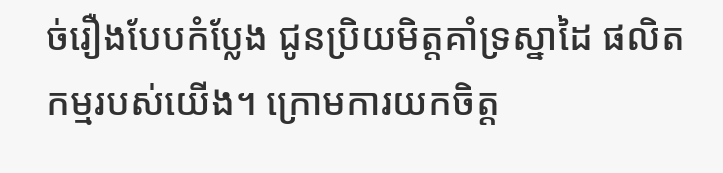ច់រឿងបែបកំប្លែង ជូនប្រិយមិត្តគាំទ្រស្នាដៃ ផលិតកម្មរបស់យើង។ ក្រោមការយកចិត្ត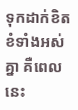ទុកដាក់ខិតខំទាំងអស់គ្នា គឺពេលនេះ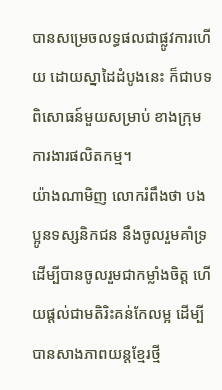បានសម្រេចលទ្ធផលជាផ្លូវការហើយ ដោយស្នាដៃដំបូងនេះ ក៏ជាបទពិសោធន៍មួយសម្រាប់ ខាងក្រុមការងារផលិតកម្ម។
យ៉ាងណាមិញ លោករំពឹងថា បងប្អូនទស្សនិកជន នឹងចូលរួមគាំទ្រ ដើម្បីបានចូលរួមជាកម្លាំងចិត្ត ហើយផ្តល់ជាមតិរិះគន់កែលម្អ ដើម្បីបានសាងភាពយន្តខ្មែរថ្មី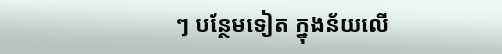ៗ បន្ថែមទៀត ក្នុងន័យលើ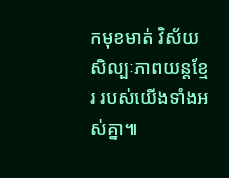កមុខមាត់ វិស័យសិល្បៈភាពយន្តខ្មែរ របស់យើងទាំងអស់គ្នា៕